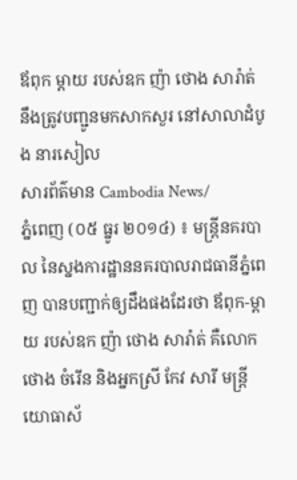ឪពុក ម្តាយ របស់ឧក ញ៉ា ថោង សារ៉ាត់ នឹងត្រូវបញ្ជូនមកសាកសួរ នៅសាលាដំបូង នារសៀល
សារព័ត៌មាន Cambodia News/
ភ្នំពេញ (០៥ ធ្នូរ ២០១៤) ៖ មន្រ្តីនគរបាល នៃស្នងការដ្ឋាននគរបាលរាជធានីភ្នំពេញ បានបញ្ជាក់ឲ្យដឹងផងដែរថា ឪពុក-ម្តាយ របស់ឧក ញ៉ា ថោង សារ៉ាត់ គឺលោក ថោង ចំរើន និងអ្នកស្រី កែវ សារី មន្រ្តី យោធាស័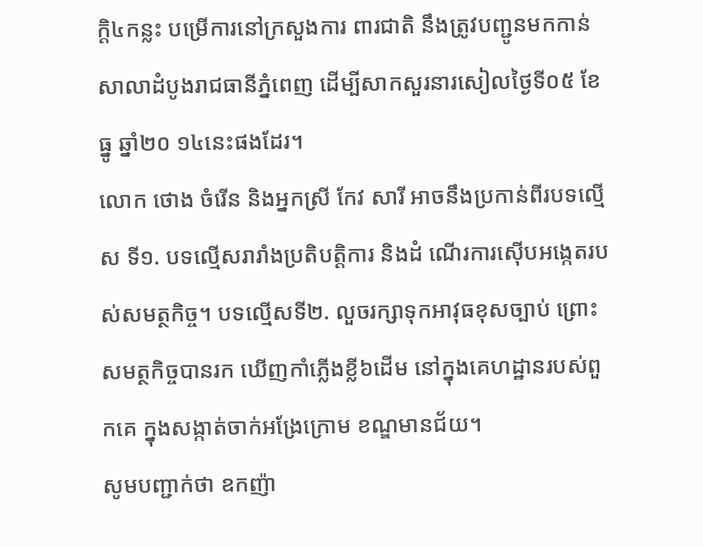ក្តិ៤កន្លះ បម្រើការនៅក្រសួងការ ពារជាតិ នឹងត្រូវបញ្ជូនមកកាន់សាលាដំបូងរាជធានីភ្នំពេញ ដើម្បីសាកសួរនារសៀលថ្ងៃទី០៥ ខែធ្នូ ឆ្នាំ២០ ១៤នេះផងដែរ។
លោក ថោង ចំរើន និងអ្នកស្រី កែវ សារី អាចនឹងប្រកាន់ពីរបទល្មើស ទី១. បទល្មើសរារាំងប្រតិបត្ដិការ និងដំ ណើរការស៊ើបអង្កេតរបស់សមត្ថកិច្ច។ បទល្មើសទី២. លួចរក្សាទុកអាវុធខុសច្បាប់ ព្រោះសមត្ថកិច្ចបានរក ឃើញកាំភ្លើងខ្លី៦ដើម នៅក្នុងគេហដ្ឋានរបស់ពួកគេ ក្នុងសង្កាត់ចាក់អង្រែក្រោម ខណ្ឌមានជ័យ។
សូមបញ្ជាក់ថា ឧកញ៉ា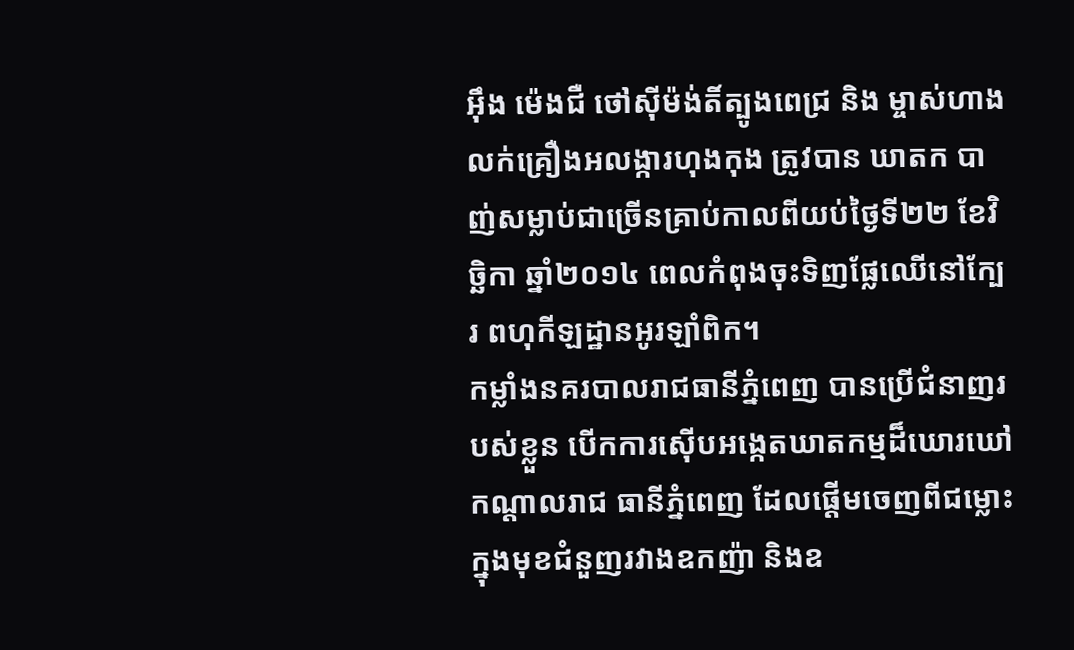អ៊ឹង ម៉េងជឺ ថៅស៊ីម៉ង់តិ៍ត្បូងពេជ្រ និង ម្ចាស់ហាងលក់គ្រឿងអលង្ការហុងកុង ត្រូវបាន ឃាតក បាញ់សម្លាប់ជាច្រើនគ្រាប់កាលពីយប់ថ្ងៃទី២២ ខែវិច្ឆិកា ឆ្នាំ២០១៤ ពេលកំពុងចុះទិញផ្លែឈើនៅក្បែរ ពហុកីឡដ្ឋានអូរឡាំពិក។
កម្លាំងនគរបាលរាជធានីភ្នំពេញ បានប្រើជំនាញរបស់ខ្លួន បើកការស៊ើបអង្កេតឃាតកម្មដ៏ឃោរឃៅកណ្តាលរាជ ធានីភ្នំពេញ ដែលផ្តើមចេញពីជម្លោះក្នុងមុខជំនួញរវាងឧកញ៉ា និងឧ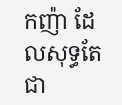កញ៉ា ដែលសុទ្ធតែជា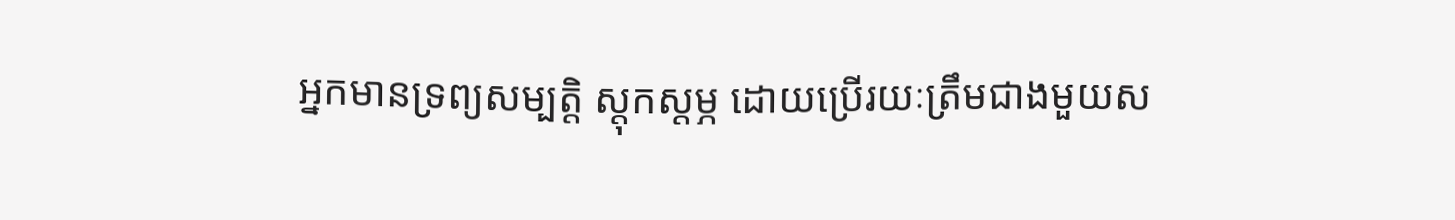អ្នកមានទ្រព្យសម្បត្តិ ស្តុកស្តម្ភ ដោយប្រើរយៈត្រឹមជាងមួយស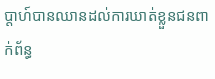ប្តាហ៍បានឈានដល់ការឃាត់ខ្លួនជនពាក់ព័ន្ធ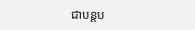ជាបន្តប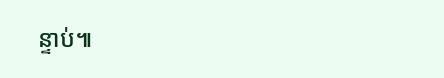ន្ទាប់៕